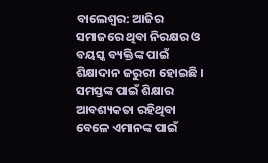ବାଲେଶ୍ବର: ଆଜିର ସମାଜରେ ଥିବା ନିରକ୍ଷର ଓ ବୟସ୍କ ବ୍ୟକ୍ତିଙ୍କ ପାଇଁ ଶିକ୍ଷାଦାନ ଜରୁରୀ ହୋଇଛି । ସମସ୍ତଙ୍କ ପାଇଁ ଶିକ୍ଷାର ଆବଶ୍ୟକତା ରହିଥିବା ବେଳେ ଏମାନଙ୍କ ପାଇଁ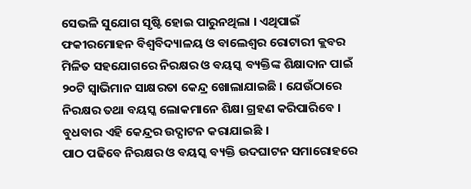ସେଭଳି ସୁଯୋଗ ସୃଷ୍ଟି ହୋଇ ପାରୁନଥିଲା । ଏଥିପାଇଁ ଫକୀରମୋହନ ବିଶ୍ୱବିଦ୍ୟାଳୟ ଓ ବାଲେଶ୍ଵର ରୋଟାରୀ କ୍ଲବର ମିଳିତ ସହଯୋଗରେ ନିରକ୍ଷର ଓ ବୟସ୍କ ବ୍ୟକ୍ତିଙ୍କ ଶିକ୍ଷାଦାନ ପାଇଁ ୨୦ଟି ସ୍ୱାଭିମାନ ସାକ୍ଷରତା କେନ୍ଦ୍ର ଖୋଲାଯାଇଛି । ଯେଉଁଠାରେ ନିରକ୍ଷର ତଥା ବୟସ୍କ ଲୋକମାନେ ଶିକ୍ଷା ଗ୍ରହଣ କରିପାରିବେ । ବୁଧବାର ଏହି କେନ୍ଦ୍ରର ଉଦ୍ଘାଟନ କରାଯାଇଛି ।
ପାଠ ପଢିବେ ନିରକ୍ଷର ଓ ବୟସ୍କ ବ୍ୟକ୍ତି ଉଦଘାଟନ ସମାରୋହରେ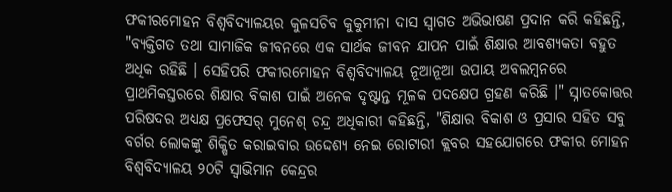ଫକୀରମୋହନ ବିଶ୍ଵବିଦ୍ୟାଳୟର କୁଳସଚିବ କୁକୁମୀନା ଦାସ ସ୍ଵାଗତ ଅଭିଭାଷଣ ପ୍ରଦାନ କରି କହିଛନ୍ତି, "ବ୍ୟକ୍ତିଗତ ତଥା ସାମାଜିକ ଜୀବନରେ ଏକ ସାର୍ଥକ ଜୀବନ ଯାପନ ପାଇଁ ଶିକ୍ଷାର ଆବଶ୍ୟକତା ବହୁତ ଅଧିକ ରହିଛି । ସେହିପରି ଫକୀରମୋହନ ବିଶ୍ଵବିଦ୍ୟାଳୟ ନୂଆନୂଆ ଉପାୟ ଅବଲମ୍ବନରେ ପ୍ରାଥମିକସ୍ତରରେ ଶିକ୍ଷାର ବିକାଶ ପାଇଁ ଅନେକ ଦୃଷ୍ଟାନ୍ତ ମୂଳକ ପଦକ୍ଷେପ ଗ୍ରହଣ କରିଛି ।" ସ୍ନାତକୋତ୍ତର ପରିଷଦର ଅଧ୍ୟକ୍ଷ ପ୍ରଫେସର୍ ମୁନେଶ୍ ଚନ୍ଦ୍ର ଅଧିକାରୀ କହିଛନ୍ତି, "ଶିକ୍ଷାର ବିକାଶ ଓ ପ୍ରସାର ସହିତ ସବୁ ବର୍ଗର ଲୋକଙ୍କୁ ଶିକ୍ଷିତ କରାଇବାର ଉଦ୍ଦେଶ୍ଯ ନେଇ ରୋଟାରୀ କ୍ଲବର ସହଯୋଗରେ ଫକୀର ମୋହନ ବିଶ୍ଵବିଦ୍ୟାଳୟ ୨୦ଟି ସ୍ୱାଭିମାନ କେନ୍ଦ୍ରର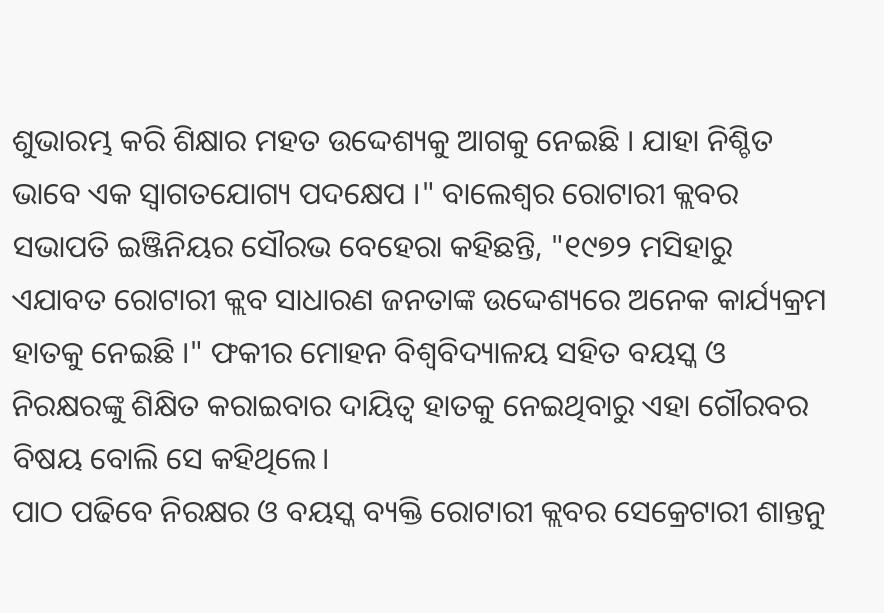ଶୁଭାରମ୍ଭ କରି ଶିକ୍ଷାର ମହତ ଉଦ୍ଦେଶ୍ୟକୁ ଆଗକୁ ନେଇଛି । ଯାହା ନିଶ୍ଚିତ ଭାବେ ଏକ ସ୍ୱାଗତଯୋଗ୍ୟ ପଦକ୍ଷେପ ।" ବାଲେଶ୍ୱର ରୋଟାରୀ କ୍ଲବର ସଭାପତି ଇଞ୍ଜିନିୟର ସୌରଭ ବେହେରା କହିଛନ୍ତି, "୧୯୭୨ ମସିହାରୁ ଏଯାବତ ରୋଟାରୀ କ୍ଲବ ସାଧାରଣ ଜନତାଙ୍କ ଉଦ୍ଦେଶ୍ୟରେ ଅନେକ କାର୍ଯ୍ୟକ୍ରମ ହାତକୁ ନେଇଛି ।" ଫକୀର ମୋହନ ବିଶ୍ଵବିଦ୍ୟାଳୟ ସହିତ ବୟସ୍କ ଓ ନିରକ୍ଷରଙ୍କୁ ଶିକ୍ଷିତ କରାଇବାର ଦାୟିତ୍ଵ ହାତକୁ ନେଇଥିବାରୁ ଏହା ଗୌରବର ବିଷୟ ବୋଲି ସେ କହିଥିଲେ।
ପାଠ ପଢିବେ ନିରକ୍ଷର ଓ ବୟସ୍କ ବ୍ୟକ୍ତି ରୋଟାରୀ କ୍ଲବର ସେକ୍ରେଟାରୀ ଶାନ୍ତନୁ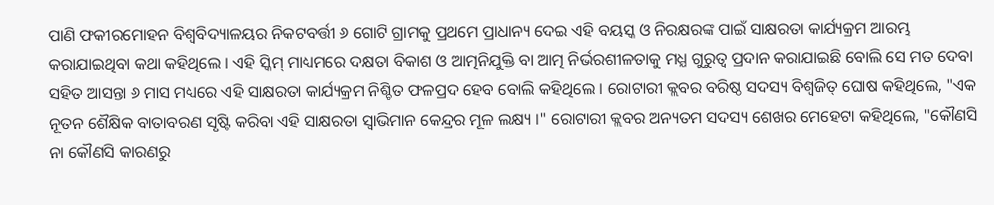ପାଣି ଫକୀରମୋହନ ବିଶ୍ଵବିଦ୍ୟାଳୟର ନିକଟବର୍ତ୍ତୀ ୬ ଗୋଟି ଗ୍ରାମକୁ ପ୍ରଥମେ ପ୍ରାଧାନ୍ୟ ଦେଇ ଏହି ବୟସ୍କ ଓ ନିରକ୍ଷରଙ୍କ ପାଇଁ ସାକ୍ଷରତା କାର୍ଯ୍ୟକ୍ରମ ଆରମ୍ଭ କରାଯାଇଥିବା କଥା କହିଥିଲେ । ଏହି ସ୍କିମ୍ ମାଧ୍ୟମରେ ଦକ୍ଷତା ବିକାଶ ଓ ଆତ୍ମନିଯୁକ୍ତି ବା ଆତ୍ମ ନିର୍ଭରଶୀଳତାକୁ ମଧ୍ଯ ଗୁରୁତ୍ଵ ପ୍ରଦାନ କରାଯାଇଛି ବୋଲି ସେ ମତ ଦେବା ସହିତ ଆସନ୍ତା ୬ ମାସ ମଧ୍ୟରେ ଏହି ସାକ୍ଷରତା କାର୍ଯ୍ୟକ୍ରମ ନିଶ୍ଚିତ ଫଳପ୍ରଦ ହେବ ବୋଲି କହିଥିଲେ । ରୋଟାରୀ କ୍ଲବର ବରିଷ୍ଠ ସଦସ୍ୟ ବିଶ୍ୱଜିତ୍ ଘୋଷ କହିଥିଲେ, "ଏକ ନୂତନ ଶୈକ୍ଷିକ ବାତାବରଣ ସୃଷ୍ଟି କରିବା ଏହି ସାକ୍ଷରତା ସ୍ୱାଭିମାନ କେନ୍ଦ୍ରର ମୂଳ ଲକ୍ଷ୍ୟ ।" ରୋଟାରୀ କ୍ଲବର ଅନ୍ୟତମ ସଦସ୍ୟ ଶେଖର ମେହେଟା କହିଥିଲେ, "କୌଣସି ନା କୌଣସି କାରଣରୁ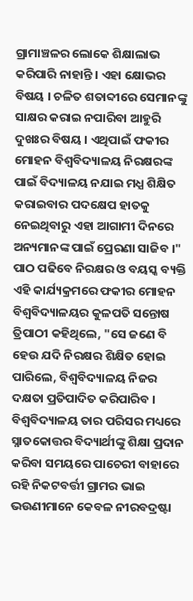ଗ୍ରାମାଞ୍ଚଳର ଲୋକେ ଶିକ୍ଷାଲାଭ କରିପାରି ନାହାନ୍ତି । ଏହା କ୍ଷୋଭର ବିଷୟ । ଚଳିତ ଶତାବ୍ଦୀରେ ସେମାନଙ୍କୁ ସାକ୍ଷର କରାଇ ନପାରିବା ଆହୁରି ଦୁଖଃର ବିଷୟ । ଏଥିପାଇଁ ଫକୀର ମୋହନ ବିଶ୍ଵବିଦ୍ୟାଳୟ ନିରକ୍ଷରଙ୍କ ପାଇଁ ବିଦ୍ୟାଳୟ ନଯାଇ ମଧ୍ଯ ଶିକ୍ଷିତ କରାଇବାର ପଦକ୍ଷେପ ହାତକୁ ନେଇଥିବାରୁ ଏହା ଆଗାମୀ ଦିନରେ ଅନ୍ୟମାନଙ୍କ ପାଇଁ ପ୍ରେରଣା ସାଜିବ ।"
ପାଠ ପଢିବେ ନିରକ୍ଷର ଓ ବୟସ୍କ ବ୍ୟକ୍ତି ଏହି କାର୍ଯ୍ୟକ୍ରମରେ ଫକୀର ମୋହନ ବିଶ୍ୱବିଦ୍ୟାଳୟର କୁଳପତି ସନ୍ତୋଷ ତ୍ରିପାଠୀ କହିଥିଲେ, "ସେ ଜଣେ ବି ହେଉ ଯଦି ନିରକ୍ଷର ଶିକ୍ଷିତ ହୋଇ ପାରିଲେ, ବିଶ୍ଵବିଦ୍ୟାଳୟ ନିଜର ଦକ୍ଷତା ପ୍ରତିପାଦିତ କରିପାରିବ । ବିଶ୍ଵବିଦ୍ୟାଳୟ ତାର ପରିସର ମଧ୍ୟରେ ସ୍ନାତକୋତ୍ତର ବିଦ୍ୟାର୍ଥୀଙ୍କୁ ଶିକ୍ଷା ପ୍ରଦାନ କରିବା ସମୟରେ ପାଚେରୀ ବାହାରେ ରହି ନିକଟବର୍ତ୍ତୀ ଗ୍ରାମର ଭାଇ ଭଉଣୀମାନେ କେବଳ ନୀରବଦ୍ରଷ୍ଟା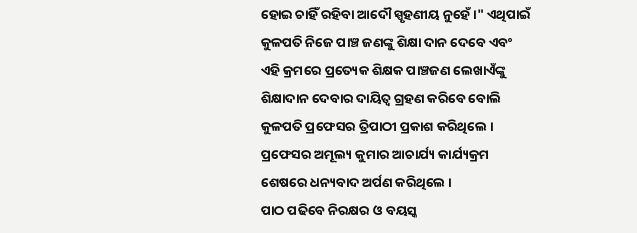ହୋଇ ଚାହିଁ ରହିବା ଆଦୌ ସ୍ପୃହଣୀୟ ନୁହେଁ ।" ଏଥିପାଇଁ କୁଳପତି ନିଜେ ପାଞ୍ଚ ଜଣଙ୍କୁ ଶିକ୍ଷା ଦାନ ଦେବେ ଏବଂ ଏହି କ୍ରମରେ ପ୍ରତ୍ୟେକ ଶିକ୍ଷକ ପାଞ୍ଚଜଣ ଲେଖାଏଁଙ୍କୁ ଶିକ୍ଷାଦାନ ଦେବାର ଦାୟିତ୍ୱ ଗ୍ରହଣ କରିବେ ବୋଲି କୁଳପତି ପ୍ରଫେସର ତ୍ରିପାଠୀ ପ୍ରକାଶ କରିଥିଲେ । ପ୍ରଫେସର ଅମୂଲ୍ୟ କୁମାର ଆଚାର୍ଯ୍ୟ କାର୍ଯ୍ୟକ୍ରମ ଶେଷରେ ଧନ୍ୟବାଦ ଅର୍ପଣ କରିଥିଲେ ।
ପାଠ ପଢିବେ ନିରକ୍ଷର ଓ ବୟସ୍କ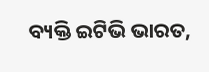ବ୍ୟକ୍ତି ଇଟିଭି ଭାରତ,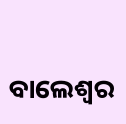ବାଲେଶ୍ବର